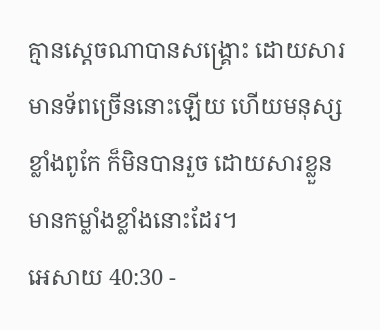គ្មានស្តេចណាបានសង្គ្រោះ ដោយសារមានទ័ពច្រើននោះឡើយ ហើយមនុស្សខ្លាំងពូកែ ក៏មិនបានរួច ដោយសារខ្លួនមានកម្លាំងខ្លាំងនោះដែរ។
អេសាយ 40:30 -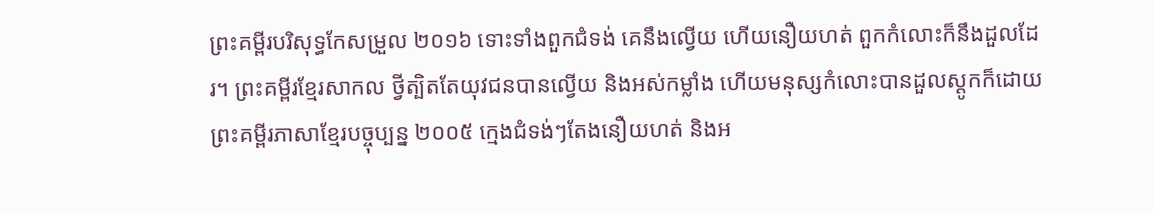ព្រះគម្ពីរបរិសុទ្ធកែសម្រួល ២០១៦ ទោះទាំងពួកជំទង់ គេនឹងល្វើយ ហើយនឿយហត់ ពួកកំលោះក៏នឹងដួលដែរ។ ព្រះគម្ពីរខ្មែរសាកល ថ្វីត្បិតតែយុវជនបានល្វើយ និងអស់កម្លាំង ហើយមនុស្សកំលោះបានដួលស្ដូកក៏ដោយ ព្រះគម្ពីរភាសាខ្មែរបច្ចុប្បន្ន ២០០៥ ក្មេងជំទង់ៗតែងនឿយហត់ និងអ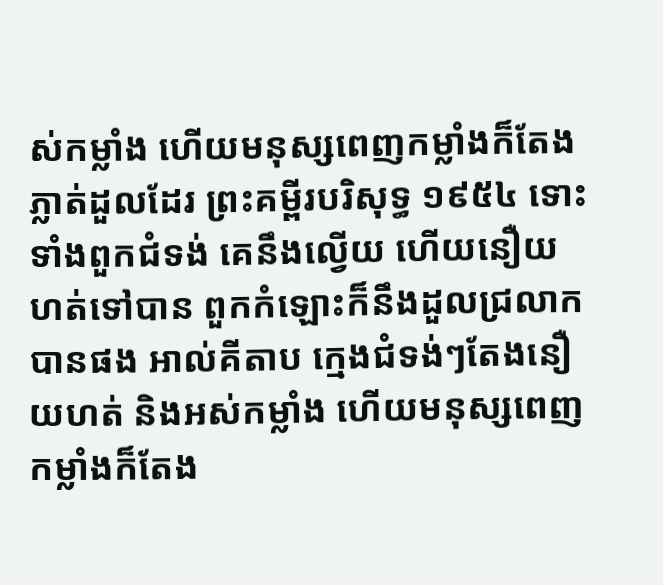ស់កម្លាំង ហើយមនុស្សពេញកម្លាំងក៏តែងភ្លាត់ដួលដែរ ព្រះគម្ពីរបរិសុទ្ធ ១៩៥៤ ទោះទាំងពួកជំទង់ គេនឹងល្វើយ ហើយនឿយហត់ទៅបាន ពួកកំឡោះក៏នឹងដួលជ្រលាកបានផង អាល់គីតាប ក្មេងជំទង់ៗតែងនឿយហត់ និងអស់កម្លាំង ហើយមនុស្សពេញកម្លាំងក៏តែង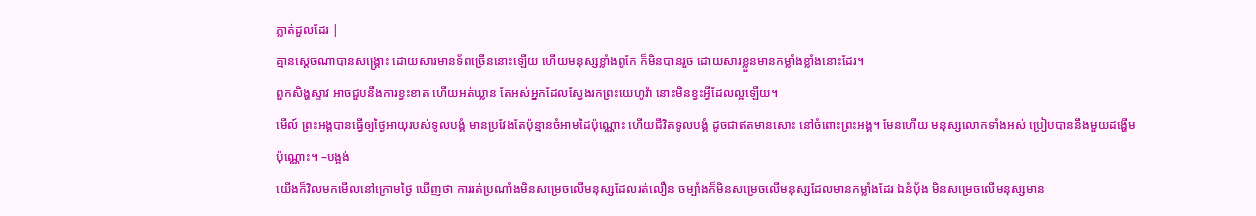ភ្លាត់ដួលដែរ |
គ្មានស្តេចណាបានសង្គ្រោះ ដោយសារមានទ័ពច្រើននោះឡើយ ហើយមនុស្សខ្លាំងពូកែ ក៏មិនបានរួច ដោយសារខ្លួនមានកម្លាំងខ្លាំងនោះដែរ។
ពួកសិង្ហស្ទាវ អាចជួបនឹងការខ្វះខាត ហើយអត់ឃ្លាន តែអស់អ្នកដែលស្វែងរកព្រះយេហូវ៉ា នោះមិនខ្វះអ្វីដែលល្អឡើយ។
មើល៍ ព្រះអង្គបានធ្វើឲ្យថ្ងៃអាយុរបស់ទូលបង្គំ មានប្រវែងតែប៉ុន្មានចំអាមដៃប៉ុណ្ណោះ ហើយជីវិតទូលបង្គំ ដូចជាឥតមានសោះ នៅចំពោះព្រះអង្គ។ មែនហើយ មនុស្សលោកទាំងអស់ ប្រៀបបាននឹងមួយដង្ហើមប៉ុណ្ណោះ។ –បង្អង់
យើងក៏វិលមកមើលនៅក្រោមថ្ងៃ ឃើញថា ការរត់ប្រណាំងមិនសម្រេចលើមនុស្សដែលរត់លឿន ចម្បាំងក៏មិនសម្រេចលើមនុស្សដែលមានកម្លាំងដែរ ឯនំបុ័ង មិនសម្រេចលើមនុស្សមាន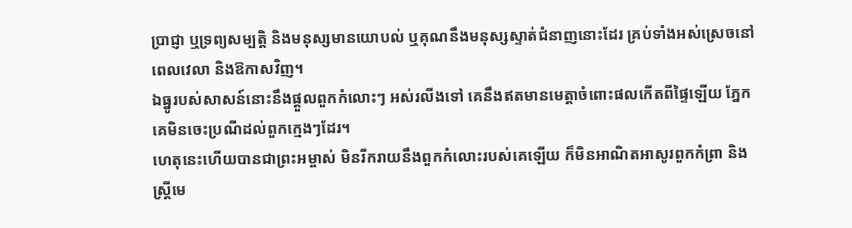ប្រាជ្ញា ឬទ្រព្យសម្បត្តិ និងមនុស្សមានយោបល់ ឬគុណនឹងមនុស្សស្ទាត់ជំនាញនោះដែរ គ្រប់ទាំងអស់ស្រេចនៅពេលវេលា និងឱកាសវិញ។
ឯធ្នូរបស់សាសន៍នោះនឹងផ្តួលពួកកំលោះៗ អស់រលីងទៅ គេនឹងឥតមានមេត្តាចំពោះផលកើតពីផ្ទៃឡើយ ភ្នែកគេមិនចេះប្រណីដល់ពួកក្មេងៗដែរ។
ហេតុនេះហើយបានជាព្រះអម្ចាស់ មិនរីករាយនឹងពួកកំលោះរបស់គេឡើយ ក៏មិនអាណិតអាសូរពួកកំព្រា និងស្ត្រីមេ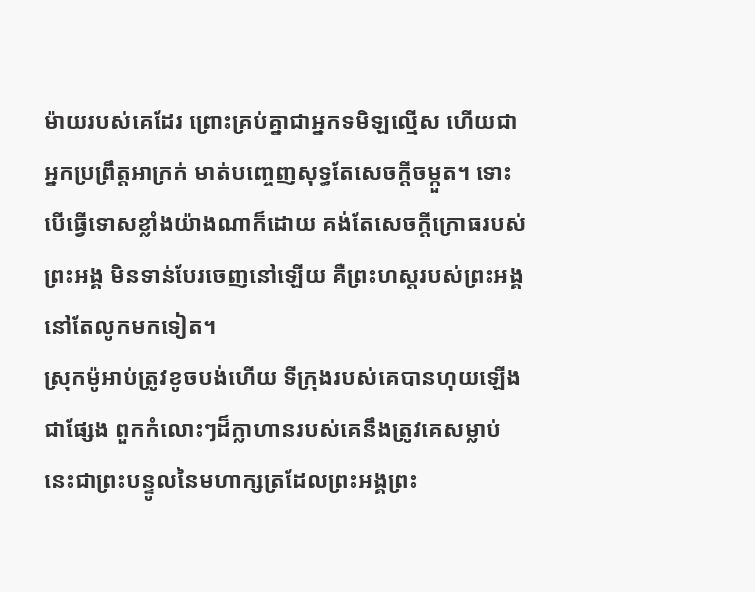ម៉ាយរបស់គេដែរ ព្រោះគ្រប់គ្នាជាអ្នកទមិឡល្មើស ហើយជាអ្នកប្រព្រឹត្តអាក្រក់ មាត់បញ្ចេញសុទ្ធតែសេចក្ដីចម្កួត។ ទោះបើធ្វើទោសខ្លាំងយ៉ាងណាក៏ដោយ គង់តែសេចក្ដីក្រោធរបស់ព្រះអង្គ មិនទាន់បែរចេញនៅឡើយ គឺព្រះហស្តរបស់ព្រះអង្គនៅតែលូកមកទៀត។
ស្រុកម៉ូអាប់ត្រូវខូចបង់ហើយ ទីក្រុងរបស់គេបានហុយឡើងជាផ្សែង ពួកកំលោះៗដ៏ក្លាហានរបស់គេនឹងត្រូវគេសម្លាប់ នេះជាព្រះបន្ទូលនៃមហាក្សត្រដែលព្រះអង្គព្រះ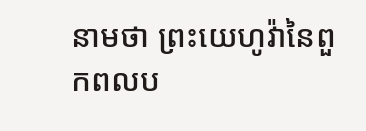នាមថា ព្រះយេហូវ៉ានៃពួកពលប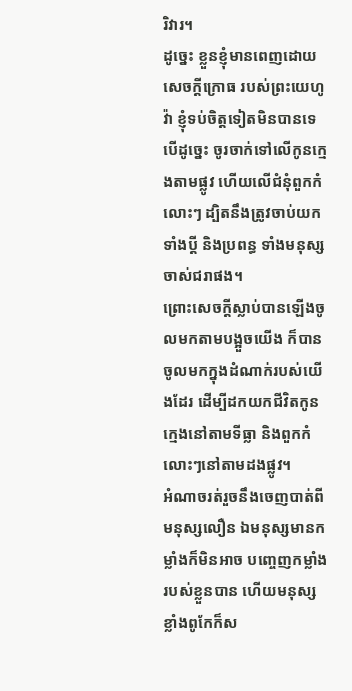រិវារ។
ដូច្នេះ ខ្លួនខ្ញុំមានពេញដោយសេចក្ដីក្រោធ របស់ព្រះយេហូវ៉ា ខ្ញុំទប់ចិត្តទៀតមិនបានទេ បើដូច្នេះ ចូរចាក់ទៅលើកូនក្មេងតាមផ្លូវ ហើយលើជំនុំពួកកំលោះៗ ដ្បិតនឹងត្រូវចាប់យកទាំងប្ដី និងប្រពន្ធ ទាំងមនុស្សចាស់ជរាផង។
ព្រោះសេចក្ដីស្លាប់បានឡើងចូលមកតាមបង្អួចយើង ក៏បានចូលមកក្នុងដំណាក់របស់យើងដែរ ដើម្បីដកយកជីវិតកូនក្មេងនៅតាមទីធ្លា និងពួកកំលោះៗនៅតាមដងផ្លូវ។
អំណាចរត់រួចនឹងចេញបាត់ពីមនុស្សលឿន ឯមនុស្សមានកម្លាំងក៏មិនអាច បញ្ចេញកម្លាំងរបស់ខ្លួនបាន ហើយមនុស្សខ្លាំងពូកែក៏ស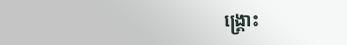ង្គ្រោះ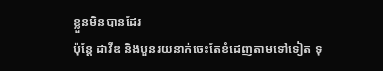ខ្លួនមិនបានដែរ
ប៉ុន្តែ ដាវីឌ និងបួនរយនាក់ចេះតែខំដេញតាមទៅទៀត ទុ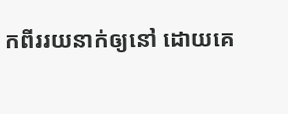កពីររយនាក់ឲ្យនៅ ដោយគេ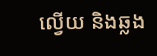ល្វើយ និងឆ្លង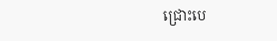ជ្រោះបេ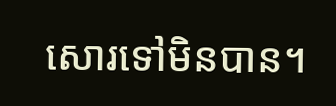សោរទៅមិនបាន។